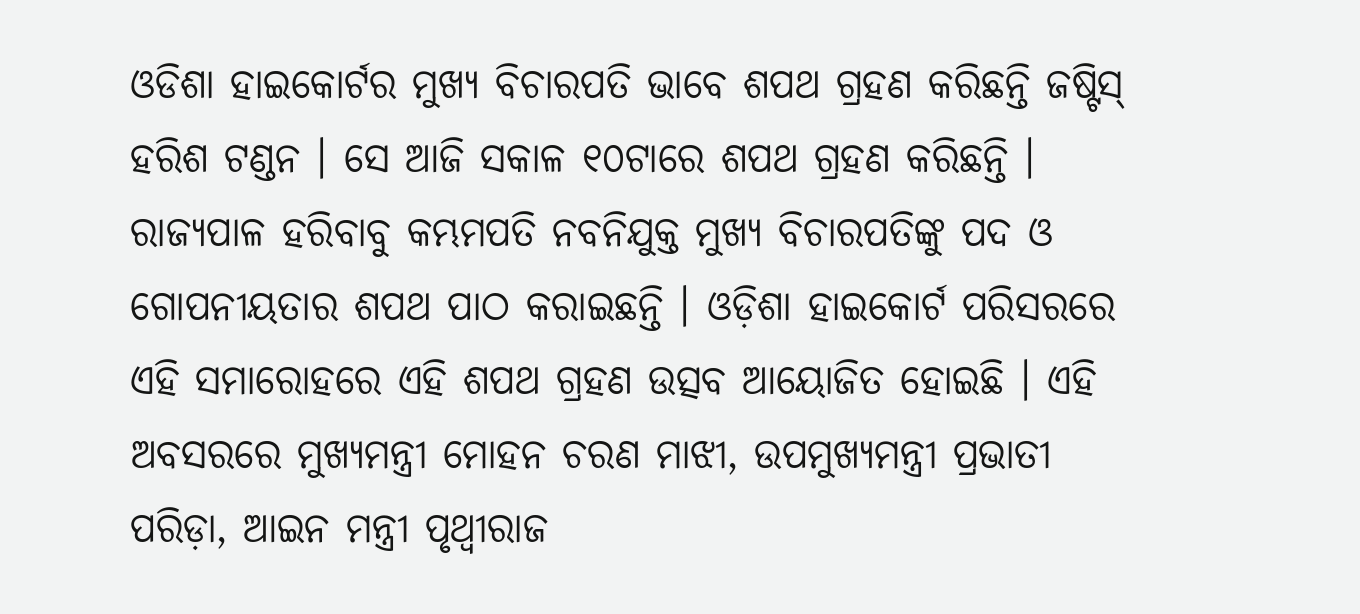ଓଡିଶା ହାଇକୋର୍ଟର ମୁଖ୍ୟ ବିଚାରପତି ଭାବେ ଶପଥ ଗ୍ରହଣ କରିଛନ୍ତି ଜଷ୍ଟିସ୍ ହରିଶ ଟଣ୍ଡନ । ସେ ଆଜି ସକାଳ ୧୦ଟାରେ ଶପଥ ଗ୍ରହଣ କରିଛନ୍ତି । ରାଜ୍ୟପାଳ ହରିବାବୁ କମ୍ଭମପତି ନବନିଯୁକ୍ତ ମୁଖ୍ୟ ବିଚାରପତିଙ୍କୁ ପଦ ଓ ଗୋପନୀୟତାର ଶପଥ ପାଠ କରାଇଛନ୍ତି । ଓଡ଼ିଶା ହାଇକୋର୍ଟ ପରିସରରେ ଏହି ସମାରୋହରେ ଏହି ଶପଥ ଗ୍ରହଣ ଉତ୍ସବ ଆୟୋଜିତ ହୋଇଛି । ଏହି ଅବସରରେ ମୁଖ୍ୟମନ୍ତ୍ରୀ ମୋହନ ଚରଣ ମାଝୀ, ଉପମୁଖ୍ୟମନ୍ତ୍ରୀ ପ୍ରଭାତୀ ପରିଡ଼ା, ଆଇନ ମନ୍ତ୍ରୀ ପୃଥ୍ବୀରାଜ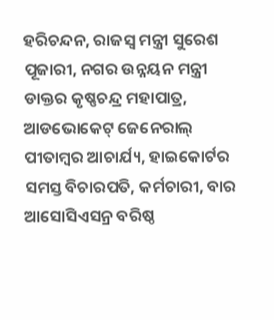ହରିଚନ୍ଦନ, ରାଜସ୍ବ ମନ୍ତ୍ରୀ ସୁରେଶ ପୂଜାରୀ, ନଗର ଉନ୍ନୟନ ମନ୍ତ୍ରୀ ଡାକ୍ତର କୃଷ୍ଣଚନ୍ଦ୍ର ମହାପାତ୍ର, ଆଡଭୋକେଟ୍ ଜେନେରାଲ୍ ପୀତାମ୍ବର ଆଚାର୍ଯ୍ୟ, ହାଇକୋର୍ଟର ସମସ୍ତ ବିଚାରପତି, କର୍ମଚାରୀ, ବାର ଆସୋସିଏସନ୍ର ବରିଷ୍ଠ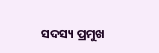ସଦସ୍ୟ ପ୍ରମୁଖ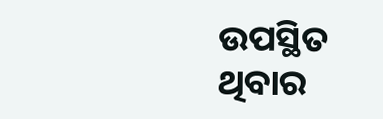ଉପସ୍ଥିତ ଥିବାର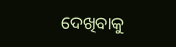ଦେଖିବାକୁ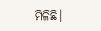ମିଳିଛି।